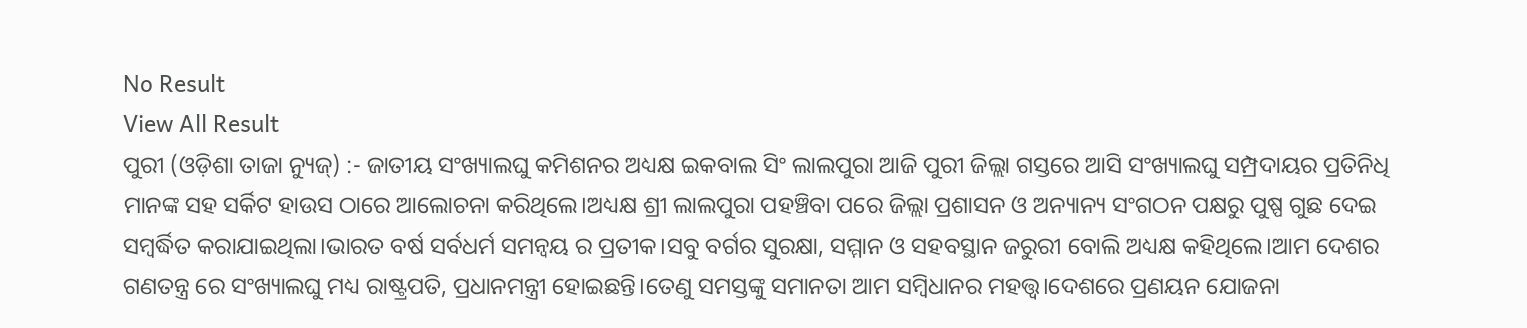No Result
View All Result
ପୁରୀ (ଓଡ଼ିଶା ତାଜା ନ୍ୟୁଜ୍) :- ଜାତୀୟ ସଂଖ୍ୟାଲଘୁ କମିଶନର ଅଧ୍ୟକ୍ଷ ଇକବାଲ ସିଂ ଲାଲପୁରା ଆଜି ପୁରୀ ଜିଲ୍ଲା ଗସ୍ତରେ ଆସି ସଂଖ୍ୟାଲଘୁ ସମ୍ପ୍ରଦାୟର ପ୍ରତିନିଧି ମାନଙ୍କ ସହ ସର୍କିଟ ହାଉସ ଠାରେ ଆଲୋଚନା କରିଥିଲେ।ଅଧ୍ୟକ୍ଷ ଶ୍ରୀ ଲାଲପୁରା ପହଞ୍ଚିବା ପରେ ଜିଲ୍ଲା ପ୍ରଶାସନ ଓ ଅନ୍ୟାନ୍ୟ ସଂଗଠନ ପକ୍ଷରୁ ପୁଷ୍ପ ଗୁଛ ଦେଇ ସମ୍ବର୍ଦ୍ଧିତ କରାଯାଇଥିଲା।ଭାରତ ବର୍ଷ ସର୍ବଧର୍ମ ସମନ୍ବୟ ର ପ୍ରତୀକ।ସବୁ ବର୍ଗର ସୁରକ୍ଷା, ସମ୍ମାନ ଓ ସହବସ୍ଥାନ ଜରୁରୀ ବୋଲି ଅଧ୍ୟକ୍ଷ କହିଥିଲେ।ଆମ ଦେଶର ଗଣତନ୍ତ୍ର ରେ ସଂଖ୍ୟାଲଘୁ ମଧ୍ୟ ରାଷ୍ଟ୍ରପତି, ପ୍ରଧାନମନ୍ତ୍ରୀ ହୋଇଛନ୍ତି।ତେଣୁ ସମସ୍ତଙ୍କୁ ସମାନତା ଆମ ସମ୍ବିଧାନର ମହତ୍ତ୍ଵ।ଦେଶରେ ପ୍ରଣୟନ ଯୋଜନା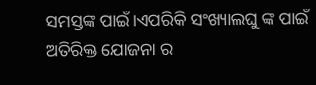ସମସ୍ତଙ୍କ ପାଇଁ।ଏପରିକି ସଂଖ୍ୟାଲଘୁ ଙ୍କ ପାଇଁ ଅତିରିକ୍ତ ଯୋଜନା ର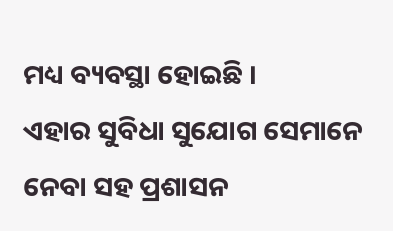ମଧ୍ୟ ବ୍ୟବସ୍ଥା ହୋଇଛି ।
ଏହାର ସୁବିଧା ସୁଯୋଗ ସେମାନେ ନେବା ସହ ପ୍ରଶାସନ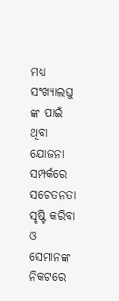ମଧ୍ୟ ସଂଖ୍ୟାଲଘୁ ଙ୍କ ପାଇଁ ଥିବା ଯୋଜନା ସମ୍ପର୍କରେ ସଚେତନତା ସୃଷ୍ଟି କରିବା ଓ ସେମାନଙ୍କ ନିକଟରେ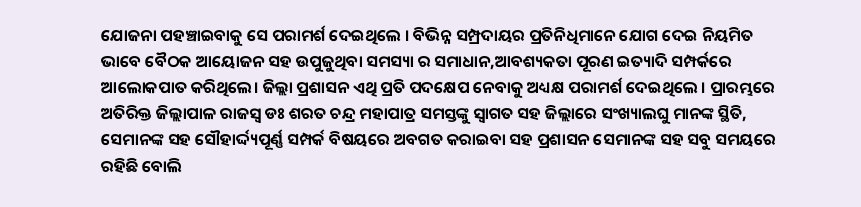ଯୋଜନା ପହଞ୍ଚାଇବାକୁ ସେ ପରାମର୍ଶ ଦେଇଥିଲେ । ବିଭିନ୍ନ ସମ୍ପ୍ରଦାୟର ପ୍ରତିନିଧିମାନେ ଯୋଗ ଦେଇ ନିୟମିତ ଭାବେ ବୈଠକ ଆୟୋଜନ ସହ ଉପୁଜୁଥିବା ସମସ୍ୟା ର ସମାଧାନ,ଆବଶ୍ୟକତା ପୂରଣ ଇତ୍ୟାଦି ସମ୍ପର୍କରେ ଆଲୋକପାତ କରିଥିଲେ। ଜିଲ୍ଲା ପ୍ରଶାସନ ଏଥି ପ୍ରତି ପଦକ୍ଷେପ ନେବାକୁ ଅଧ୍ୟକ୍ଷ ପରାମର୍ଶ ଦେଇଥିଲେ । ପ୍ରାରମ୍ଭରେ ଅତିରିକ୍ତ ଜିଲ୍ଲାପାଳ ରାଜସ୍ୱ ଡଃ ଶରତ ଚନ୍ଦ୍ର ମହାପାତ୍ର ସମସ୍ତଙ୍କୁ ସ୍ବାଗତ ସହ ଜିଲ୍ଲାରେ ସଂଖ୍ୟାଲଘୁ ମାନଙ୍କ ସ୍ଥିତି,
ସେମାନଙ୍କ ସହ ସୌହାର୍ଦ୍ଦ୍ୟପୂର୍ଣ୍ଣ ସମ୍ପର୍କ ବିଷୟରେ ଅବଗତ କରାଇବା ସହ ପ୍ରଶାସନ ସେମାନଙ୍କ ସହ ସବୁ ସମୟରେ ରହିଛି ବୋଲି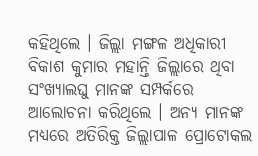କହିଥିଲେ । ଜିଲ୍ଲା ମଙ୍ଗଳ ଅଧିକାରୀ ବିକାଶ କୁମାର ମହାନ୍ତି ଜିଲ୍ଲାରେ ଥିବା ସଂଖ୍ୟାଲଘୁ ମାନଙ୍କ ସମ୍ପର୍କରେ ଆଲୋଚନା କରିଥିଲେ । ଅନ୍ୟ ମାନଙ୍କ ମଧ୍ୟରେ ଅତିରିକ୍ତ ଜିଲ୍ଲାପାଳ ପ୍ରୋଟୋକଲ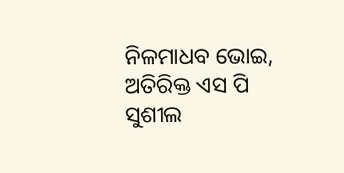ନିଳମାଧବ ଭୋଇ, ଅତିରିକ୍ତ ଏସ ପି ସୁଶୀଲ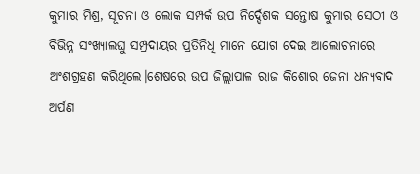କୁମାର ମିଶ୍ର, ସୂଚନା ଓ ଲୋକ ସମ୍ପର୍କ ଉପ ନିର୍ଦ୍ଦେଶକ ସନ୍ତୋଷ କୁମାର ସେଠୀ ଓ ବିଭିନ୍ନ ସଂଖ୍ୟାଲଘୁ ସମ୍ପ୍ରଦାୟର ପ୍ରତିନିଧି ମାନେ ଯୋଗ ଦେଇ ଆଲୋଚନାରେ ଅଂଶଗ୍ରହଣ କରିଥିଲେ।ଶେଷରେ ଉପ ଜିଲ୍ଲାପାଳ ରାଜ କିଶୋର ଜେନା ଧନ୍ୟବାଦ ଅର୍ପଣ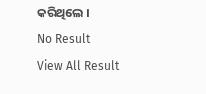କରିଥିଲେ ।
No Result
View All Result